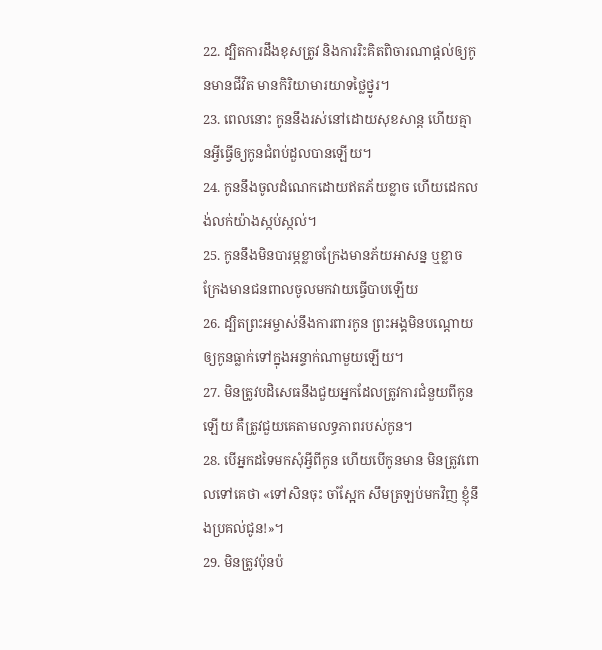22. ដ្បិតការដឹងខុសត្រូវ និងការរិះគិតពិចារណាផ្ដល់ឲ្យកូនមានជីវិត មានកិរិយាមារយាទថ្លៃថ្នូរ។
23. ពេលនោះ កូននឹងរស់នៅដោយសុខសាន្ត ហើយគ្មានអ្វីធ្វើឲ្យកូនជំពប់ដួលបានឡើយ។
24. កូននឹងចូលដំណេកដោយឥតភ័យខ្លាច ហើយដេកលង់លក់យ៉ាងស្កប់ស្កល់។
25. កូននឹងមិនបារម្ភខ្លាចក្រែងមានភ័យអាសន្ន ឬខ្លាចក្រែងមានជនពាលចូលមកវាយធ្វើបាបឡើយ
26. ដ្បិតព្រះអម្ចាស់នឹងការពារកូន ព្រះអង្គមិនបណ្ដោយឲ្យកូនធ្លាក់ទៅក្នុងអន្ទាក់ណាមួយឡើយ។
27. មិនត្រូវបដិសេធនឹងជួយអ្នកដែលត្រូវការជំនួយពីកូនឡើយ គឺត្រូវជួយគេតាមលទ្ធភាពរបស់កូន។
28. បើអ្នកដទៃមកសុំអ្វីពីកូន ហើយបើកូនមាន មិនត្រូវពោលទៅគេថា «ទៅសិនចុះ ចាំស្អែក សឹមត្រឡប់មកវិញ ខ្ញុំនឹងប្រគល់ជូន!»។
29. មិនត្រូវប៉ុនប៉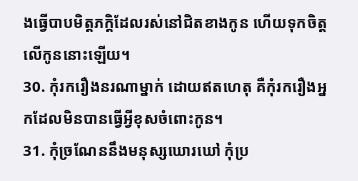ងធ្វើបាបមិត្តភក្ដិដែលរស់នៅជិតខាងកូន ហើយទុកចិត្តលើកូននោះឡើយ។
30. កុំរករឿងនរណាម្នាក់ ដោយឥតហេតុ គឺកុំរករឿងអ្នកដែលមិនបានធ្វើអ្វីខុសចំពោះកូន។
31. កុំច្រណែននឹងមនុស្សឃោរឃៅ កុំប្រ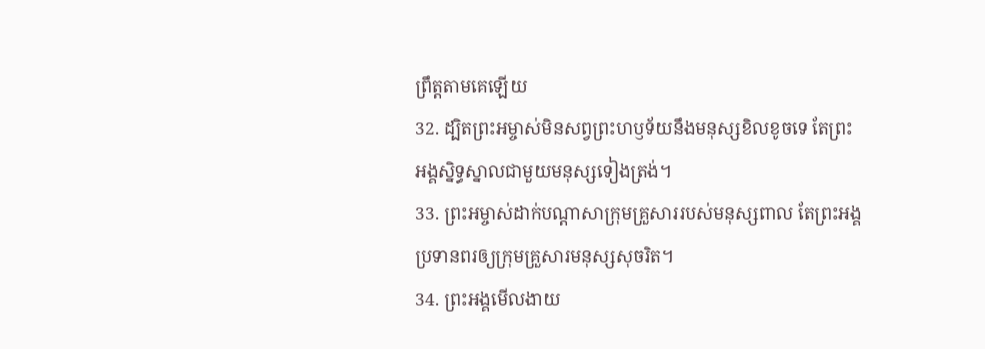ព្រឹត្តតាមគេឡើយ
32. ដ្បិតព្រះអម្ចាស់មិនសព្វព្រះហឫទ័យនឹងមនុស្សខិលខូចទេ តែព្រះអង្គស្និទ្ធស្នាលជាមួយមនុស្សទៀងត្រង់។
33. ព្រះអម្ចាស់ដាក់បណ្ដាសាក្រុមគ្រួសាររបស់មនុស្សពាល តែព្រះអង្គប្រទានពរឲ្យក្រុមគ្រួសារមនុស្សសុចរិត។
34. ព្រះអង្គមើលងាយ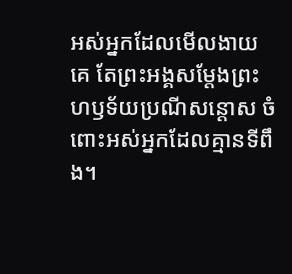អស់អ្នកដែលមើលងាយគេ តែព្រះអង្គសម្តែងព្រះហឫទ័យប្រណីសន្ដោស ចំពោះអស់អ្នកដែលគ្មានទីពឹង។